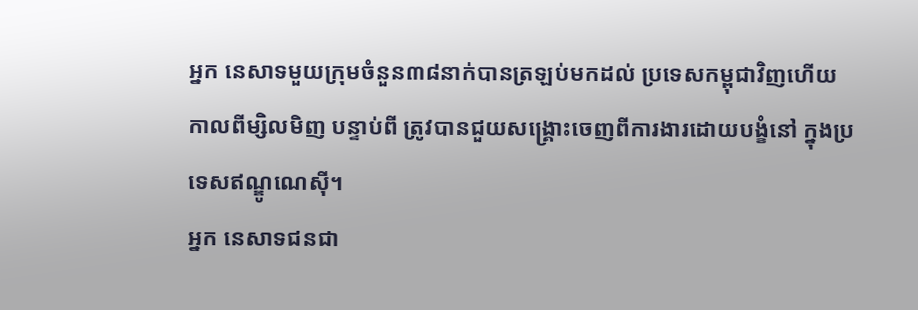អ្នក នេសាទមួយក្រុមចំនួន៣៨នាក់បានត្រឡប់មកដល់ ប្រទេសកម្ពុជាវិញហើយកាលពីម្សិលមិញ បន្ទាប់ពី ត្រូវបានជួយសង្គ្រោះចេញពីការងារដោយបង្ខំនៅ ក្នុងប្រទេសឥណ្ឌូណេស៊ី។
អ្នក នេសាទជនជា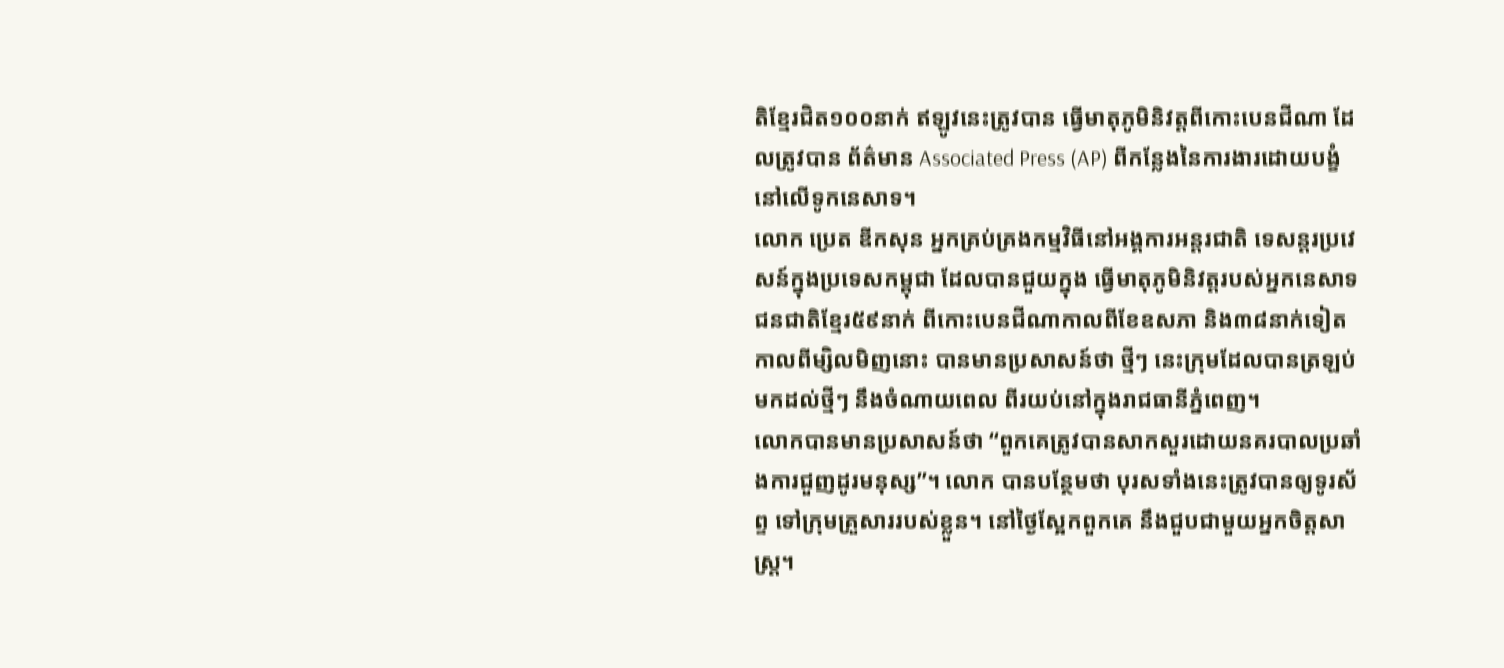តិខ្មែរជិត១០០នាក់ ឥឡូវនេះត្រូវបាន ធ្វើមាតុភូមិនិវត្តពីកោះបេនជីណា ដែលត្រូវបាន ព័ត៌មាន Associated Press (AP) ពីកន្លែងនៃការងារដោយបង្ខំនៅលើទូកនេសាទ។
លោក ប្រេត ឌីកសុន អ្នកគ្រប់គ្រងកម្មវិធីនៅអង្គការអន្តរជាតិ ទេសន្តរប្រវេសន៍ក្នុងប្រទេសកម្ពុជា ដែលបានជួយក្នុង ធ្វើមាតុភូមិនិវត្តរបស់អ្នកនេសាទជនជាតិខ្មែរ៥៩នាក់ ពីកោះបេនជីណាកាលពីខែឧសភា និង៣៨នាក់ទៀត កាលពីម្សិលមិញនោះ បានមានប្រសាសន៍ថា ថ្មីៗ នេះក្រុមដែលបានត្រឡប់មកដល់ថ្មីៗ នឹងចំណាយពេល ពីរយប់នៅក្នុងរាជធានីភ្នំពេញ។
លោកបានមានប្រសាសន៍ថា “ពួកគេត្រូវបានសាកសួរដោយនគរបាលប្រឆាំងការជួញដូរមនុស្ស”។ លោក បានបន្ថែមថា បុរសទាំងនេះត្រូវបានឲ្យទូរស័ព្ទ ទៅក្រុមគ្រួសាររបស់ខ្លួន។ នៅថ្ងៃស្អែកពួកគេ នឹងជួបជាមួយអ្នកចិត្តសាស្ត្រ។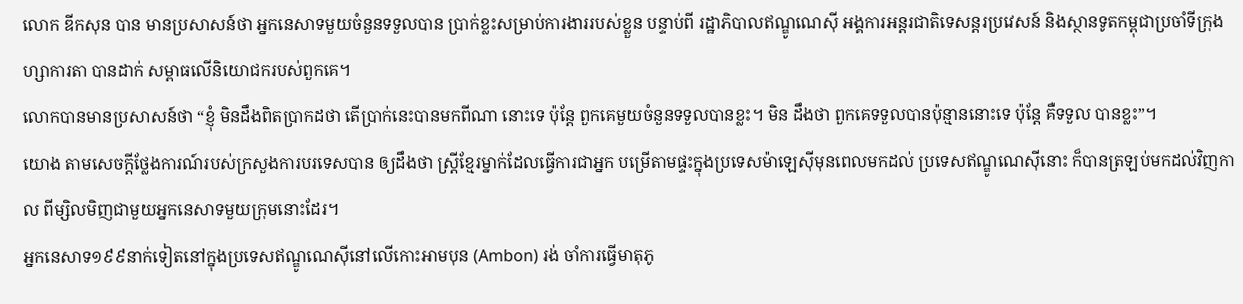លោក ឌីកសុន បាន មានប្រសាសន៍ថា អ្នកនេសាទមួយចំនួនទទួលបាន ប្រាក់ខ្លះសម្រាប់ការងាររបស់ខ្លួន បន្ទាប់ពី រដ្ឋាភិបាលឥណ្ឌូណេស៊ី អង្គការអន្តរជាតិទេសន្តរប្រវេសន៍ និងស្ថានទូតកម្ពុជាប្រចាំទីក្រុងហ្សាការតា បានដាក់ សម្ពាធលើនិយោជករបស់ពួកគេ។
លោកបានមានប្រសាសន៍ថា “ខ្ញុំ មិនដឹងពិតប្រាកដថា តើប្រាក់នេះបានមកពីណា នោះទេ ប៉ុន្តែ ពួកគេមួយចំនួនទទួលបានខ្លះ។ មិន ដឹងថា ពួកគេទទួលបានប៉ុន្មាននោះទេ ប៉ុន្តែ គឺទទួល បានខ្លះ”។
យោង តាមសេចក្តីថ្លែងការណ៍របស់ក្រសួងការបរទេសបាន ឲ្យដឹងថា ស្ត្រីខ្មែរម្នាក់ដែលធ្វើការជាអ្នក បម្រើតាមផ្ទះក្នុងប្រទេសម៉ាឡេស៊ីមុនពេលមកដល់ ប្រទេសឥណ្ឌូណេស៊ីនោះ ក៏បានត្រឡប់មកដល់វិញកាល ពីម្សិលមិញជាមួយអ្នកនេសាទមួយក្រុមនោះដែរ។
អ្នកនេសាទ១៩៩នាក់ទៀតនៅក្នុងប្រទេសឥណ្ឌូណេស៊ីនៅលើកោះអាមបុន (Ambon) រង់ ចាំការធ្វើមាតុភូ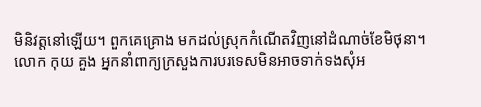មិនិវត្តនៅឡើយ។ ពួកគេគ្រោង មកដល់ស្រុកកំណើតវិញនៅដំណាច់ខែមិថុនា។
លោក កុយ គួង អ្នកនាំពាក្យក្រសួងការបរទេសមិនអាចទាក់ទងសុំអ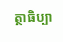ត្ថាធិប្បា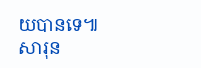យបានទេ៕សារុន